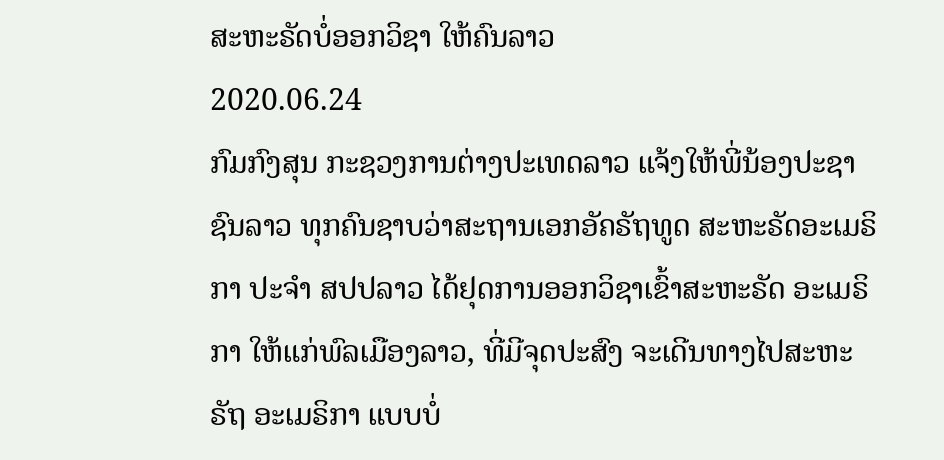ສະຫະຣັດບໍ່ອອກວິຊາ ໃຫ້ຄົນລາວ
2020.06.24
ກົມກົງສຸນ ກະຊວງການຕ່າງປະເທດລາວ ແຈ້ງໃຫ້ພີ່ນ້ອງປະຊາຊົນລາວ ທຸກຄົນຊາບວ່າສະຖານເອກອັຄຣັຖທູດ ສະຫະຣັດອະເມຣິກາ ປະຈຳ ສປປລາວ ໄດ້ຢຸດການອອກວິຊາເຂົ້າສະຫະຣັດ ອະເມຣິກາ ໃຫ້ແກ່ພົລເມືອງລາວ, ທີ່ມີຈຸດປະສົງ ຈະເດີນທາງໄປສະຫະຣັຖ ອະເມຣິກາ ແບບບໍ່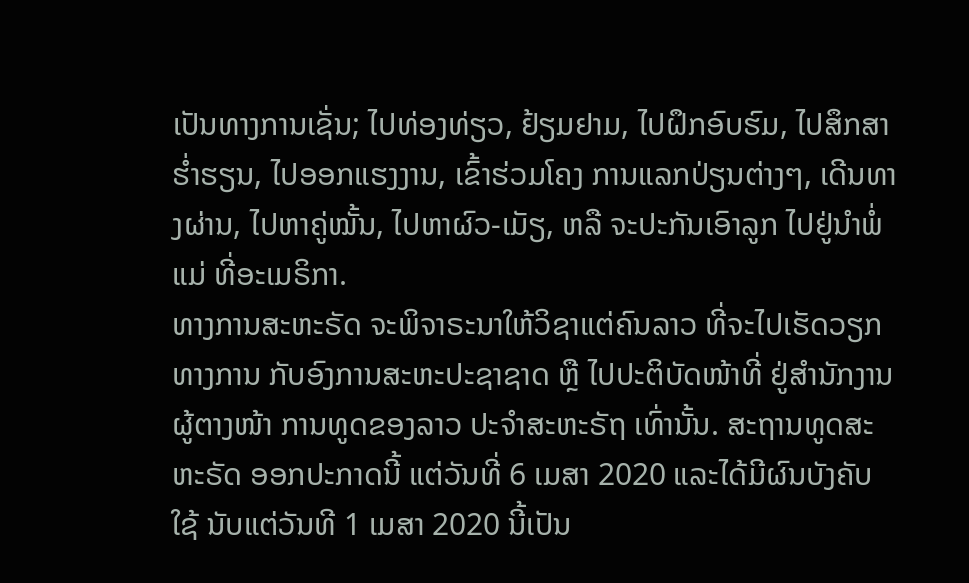ເປັນທາງການເຊັ່ນ; ໄປທ່ອງທ່ຽວ, ຢ້ຽມຢາມ, ໄປຝຶກອົບຮົມ, ໄປສຶກສາຮໍ່າຮຽນ, ໄປອອກແຮງງານ, ເຂົ້າຮ່ວມໂຄງ ການແລກປ່ຽນຕ່າງໆ, ເດີນທາງຜ່ານ, ໄປຫາຄູ່ໝັ້ນ, ໄປຫາຜົວ-ເມັຽ, ຫລື ຈະປະກັນເອົາລູກ ໄປຢູ່ນຳພໍ່ແມ່ ທີ່ອະເມຣິກາ.
ທາງການສະຫະຣັດ ຈະພິຈາຣະນາໃຫ້ວິຊາແຕ່ຄົນລາວ ທີ່ຈະໄປເຮັດວຽກທາງການ ກັບອົງການສະຫະປະຊາຊາດ ຫຼື ໄປປະຕິບັດໜ້າທີ່ ຢູ່ສຳນັກງານຜູ້ຕາງໜ້າ ການທູດຂອງລາວ ປະຈຳສະຫະຣັຖ ເທົ່ານັ້ນ. ສະຖານທູດສະຫະຣັດ ອອກປະກາດນີ້ ແຕ່ວັນທີ່ 6 ເມສາ 2020 ແລະໄດ້ມີຜົນບັງຄັບໃຊ້ ນັບແຕ່ວັນທີ 1 ເມສາ 2020 ນີ້ເປັນ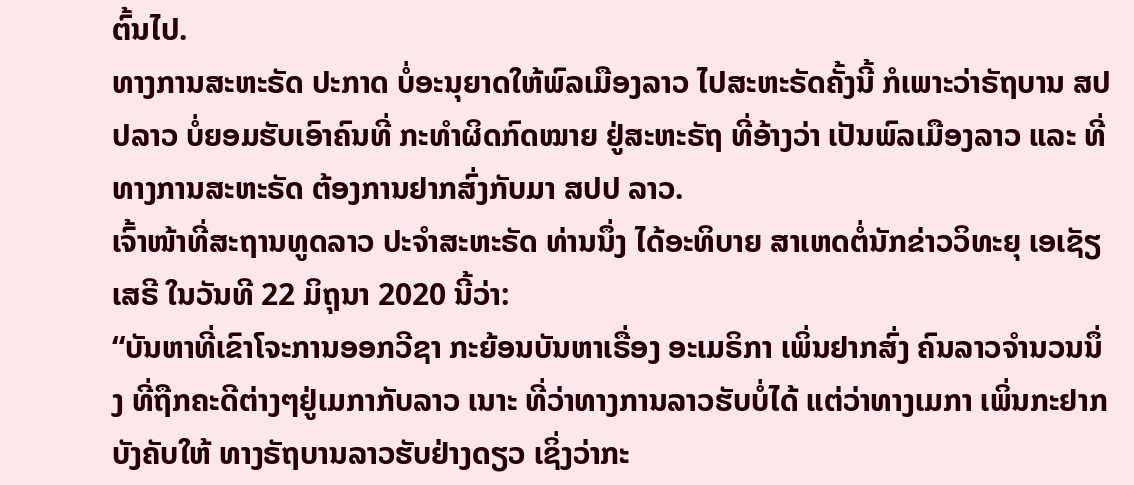ຕົ້ນໄປ.
ທາງການສະຫະຣັດ ປະກາດ ບໍ່ອະນຸຍາດໃຫ້ພົລເມືອງລາວ ໄປສະຫະຣັດຄັ້ງນີ້ ກໍເພາະວ່າຣັຖບານ ສປປລາວ ບໍ່ຍອມຮັບເອົາຄົນທີ່ ກະທຳຜິດກົດໝາຍ ຢູ່ສະຫະຣັຖ ທີ່ອ້າງວ່າ ເປັນພົລເມືອງລາວ ແລະ ທີ່ທາງການສະຫະຣັດ ຕ້ອງການຢາກສົ່ງກັບມາ ສປປ ລາວ.
ເຈົ້າໜ້າທີ່ສະຖານທູດລາວ ປະຈຳສະຫະຣັດ ທ່ານນຶ່ງ ໄດ້ອະທິບາຍ ສາເຫດຕໍ່ນັກຂ່າວວິທະຍຸ ເອເຊັຽເສຣີ ໃນວັນທີ 22 ມິຖຸນາ 2020 ນີ້ວ່າ:
“ບັນຫາທີ່ເຂົາໂຈະການອອກວີຊາ ກະຍ້ອນບັນຫາເຣື່ອງ ອະເມຣິກາ ເພິ່ນຢາກສົ່ງ ຄົນລາວຈໍານວນນຶ່ງ ທີ່ຖືກຄະດີຕ່າງໆຢູ່ເມກາກັບລາວ ເນາະ ທີ່ວ່າທາງການລາວຮັບບໍ່ໄດ້ ແຕ່ວ່າທາງເມກາ ເພິ່ນກະຢາກບັງຄັບໃຫ້ ທາງຣັຖບານລາວຮັບຢ່າງດຽວ ເຊິ່ງວ່າກະ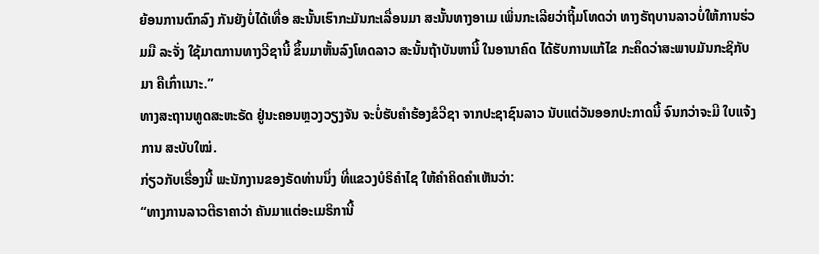ຍ້ອນການຕົກລົງ ກັນຍັງບໍ່ໄດ້ເທື່ອ ສະນັ້ນເຮົາກະມັນກະເລື່ອນມາ ສະນັ້ນທາງອາເມ ເພິ່ນກະເລີຍວ່າຖິ້ມໂທດວ່າ ທາງຣັຖບານລາວບໍ່ໃຫ້ການຮ່ວມມື ລະຈັ່ງ ໃຊ້ມາຕການທາງວີຊານີ້ ຂຶ້ນມາຫັ້ນລົງໂທດລາວ ສະນັ້ນຖ້າບັນຫານີ້ ໃນອານາຄົດ ໄດ້ຮັບການແກ້ໄຂ ກະຄຶດວ່າສະພາບມັນກະຊິກັບມາ ຄືເກົ່າເນາະ.”
ທາງສະຖານທູດສະຫະຣັດ ຢູ່ນະຄອນຫຼວງວຽງຈັນ ຈະບໍ່ຮັບຄຳຮ້ອງຂໍວີຊາ ຈາກປະຊາຊົນລາວ ນັບແຕ່ວັນອອກປະກາດນີ້ ຈົນກວ່າຈະມີ ໃບແຈ້ງການ ສະບັບໃໝ່.
ກ່ຽວກັບເຣື່ອງນີ້ ພະນັກງານຂອງຣັດທ່ານນຶ່ງ ທີ່ແຂວງບໍຣິຄຳໄຊ ໃຫ້ຄຳຄິດຄຳເຫັນວ່າ:
“ທາງການລາວຕີຣາຄາວ່າ ຄັນມາແຕ່ອະເມຣິການີ້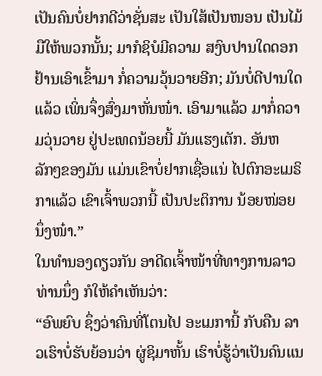ເປັນຄົນບໍ່ຢາກດີວ່າຊັ່ນສະ ເປັນໃສ້ເປັນໜອນ ເປັນໄມ້ມືໃຫ້ພວກນັ້ນ; ມາກໍຊິບໍມີຄວາມ ສງົບປານໃດດອກ ຢ້ານເອົາເຂົ້າມາ ກໍ່ຄວາມວຸ້ນວາຍອີກ; ມັນບໍ່ດີປານໃດແລ້ວ ເພິ່ນຈຶ່ງສົ່ງມາຫັ່ນໜ໋າ. ເອົາມາແລ້ວ ມາກໍ່ຄວາມວຸ່ນວາຍ ຢູ່ປະເທດນ້ອຍນີ້ ມັນແຮງເຕັກ. ອັນຫລັກໆຂອງມັນ ແມ່ນເຂົາບໍ່ຢາກເຊື່ອແນ່ ໄປຕົກອະເມຣິກາແລ້ວ ເຂົາເຈົ້າພວກນີ້ ເປັນປະຕິການ ນ້ອຍໜ່ອຍນຶ່ງໜ໋າ.”
ໃນທຳນອງດຽວກັນ ອາດີດເຈົ້າໜ້າທີ່ທາງການລາວ ທ່ານນຶ່ງ ກໍໃຫ້ຄຳເຫັນວ່າ:
“ອົພຍົບ ຊຶ່ງວ່າຄົນທີ່ໂຕນໄປ ອະເມການີ້ ກັບຄືນ ລາວເຮົາບໍ່ຮັບຍ້ອນວ່າ ຜູ່ຊິມາຫັ້ນ ເຮົາບໍ່ຮູ້ວ່າເປັນຄົນແນ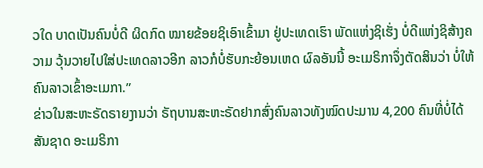ວໃດ ບາດເປັນຄົນບໍ່ດີ ຜິດກົດ ໝາຍຂ້ອຍຊິເອົາເຂົ້າມາ ຢູ່ປະເທດເຮົາ ພັດແຫ່ງຊິເຮັ່ງ ບໍ່ດີແຫ່ງຊິສ້າງຄວາມ ວຸ້ນວາຍໄປໃສ່ປະເທດລາວອີກ ລາວກໍບໍ່ຮັບກະຍ້ອນເຫດ ຜົລອັນນີ້ ອະເມຣິກາຈຶ່ງຕັດສິນວ່າ ບໍ່ໃຫ້ຄົນລາວເຂົ້າອະເມກາ.”
ຂ່າວໃນສະຫະຣັດຣາຍງານວ່າ ຣັຖບານສະຫະຣັດຢາກສົ່ງຄົນລາວທັງໝົດປະມານ 4,200 ຄົນທີ່ບໍ່ໄດ້ສັນຊາດ ອະເມຣິກາ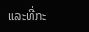ແລະທີ່ກະ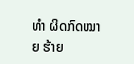ທຳ ຜິດກົດໝາຍ ຮ້າຍ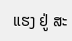ແຮງ ຢູ່ ສະ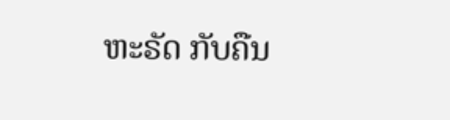ຫະຣັດ ກັບຄືນ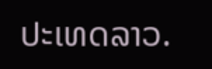ປະເທດລາວ.